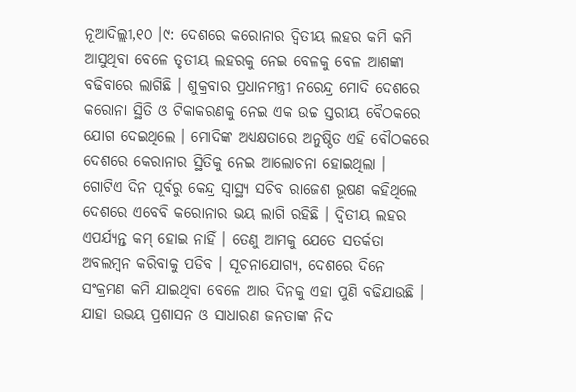ନୂଆଦିଲ୍ଲୀ,୧୦ ।୯: ଦେଶରେ କରୋନାର ଦ୍ୱିତୀୟ ଲହର କମି କମି ଆସୁଥିବା ବେଳେ ତୃତୀୟ ଲହରକୁ ନେଇ ବେଳକୁ ବେଳ ଆଶଙ୍କା ବଢିବାରେ ଲାଗିଛି । ଶୁକ୍ରବାର ପ୍ରଧାନମନ୍ତ୍ରୀ ନରେନ୍ଦ୍ର ମୋଦି ଦେଶରେ କରୋନା ସ୍ଥିତି ଓ ଟିକାକରଣକୁ ନେଇ ଏକ ଉଚ୍ଚ ସ୍ତରୀୟ ବୈଠକରେ ଯୋଗ ଦେଇଥିଲେ । ମୋଦିଙ୍କ ଅଧ୍ୟକ୍ଷତାରେ ଅନୁଷ୍ଠିତ ଏହି ବୌଠକରେ ଦେଶରେ କେରାନାର ସ୍ଥିତିକୁ ନେଇ ଆଲୋଚନା ହୋଇଥିଲା । ଗୋଟିଏ ଦିନ ପୂର୍ବରୁ କେନ୍ଦ୍ର ସ୍ୱାସ୍ଥ୍ୟ ସଚିବ ରାଜେଶ ଭୂଷଣ କହିଥିଲେ ଦେଶରେ ଏବେବି କରୋନାର ଭୟ ଲାଗି ରହିଛି । ଦ୍ୱିତୀୟ ଲହର ଏପର୍ଯ୍ୟନ୍ତ କମ୍ ହୋଇ ନାହିଁ । ତେଣୁ ଆମକୁ ଯେତେ ସତର୍କତା ଅବଲମ୍ବନ କରିବାକୁ ପଡିବ । ସୂଚନାଯୋଗ୍ୟ, ଦେଶରେ ଦିନେ ସଂକ୍ରମଣ କମି ଯାଇଥିବା ବେଳେ ଆର ଦିନକୁ ଏହା ପୁଣି ବଢିଯାଉଛି । ଯାହା ଉଭୟ ପ୍ରଶାସନ ଓ ସାଧାରଣ ଜନତାଙ୍କ ନିଦ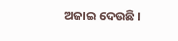ଅଜାଇ ଦେଉଛି ।